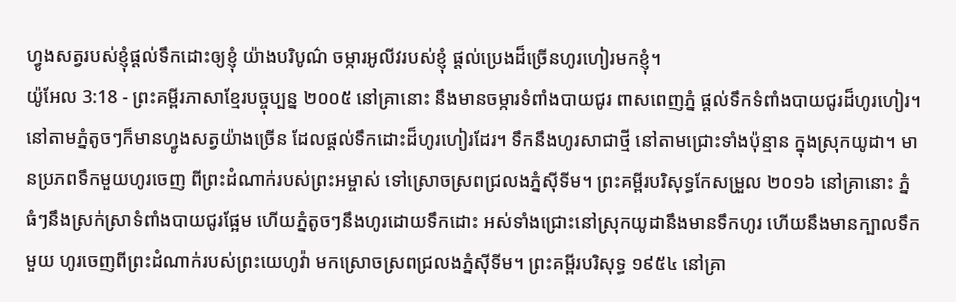ហ្វូងសត្វរបស់ខ្ញុំផ្ដល់ទឹកដោះឲ្យខ្ញុំ យ៉ាងបរិបូណ៌ ចម្ការអូលីវរបស់ខ្ញុំ ផ្ដល់ប្រេងដ៏ច្រើនហូរហៀរមកខ្ញុំ។
យ៉ូអែល 3:18 - ព្រះគម្ពីរភាសាខ្មែរបច្ចុប្បន្ន ២០០៥ នៅគ្រានោះ នឹងមានចម្ការទំពាំងបាយជូរ ពាសពេញភ្នំ ផ្ដល់ទឹកទំពាំងបាយជូរដ៏ហូរហៀរ។ នៅតាមភ្នំតូចៗក៏មានហ្វូងសត្វយ៉ាងច្រើន ដែលផ្ដល់ទឹកដោះដ៏ហូរហៀរដែរ។ ទឹកនឹងហូរសាជាថ្មី នៅតាមជ្រោះទាំងប៉ុន្មាន ក្នុងស្រុកយូដា។ មានប្រភពទឹកមួយហូរចេញ ពីព្រះដំណាក់របស់ព្រះអម្ចាស់ ទៅស្រោចស្រពជ្រលងភ្នំស៊ីទីម។ ព្រះគម្ពីរបរិសុទ្ធកែសម្រួល ២០១៦ នៅគ្រានោះ ភ្នំធំៗនឹងស្រក់ស្រាទំពាំងបាយជូរផ្អែម ហើយភ្នំតូចៗនឹងហូរដោយទឹកដោះ អស់ទាំងជ្រោះនៅស្រុកយូដានឹងមានទឹកហូរ ហើយនឹងមានក្បាលទឹកមួយ ហូរចេញពីព្រះដំណាក់របស់ព្រះយេហូវ៉ា មកស្រោចស្រពជ្រលងភ្នំស៊ីទីម។ ព្រះគម្ពីរបរិសុទ្ធ ១៩៥៤ នៅគ្រា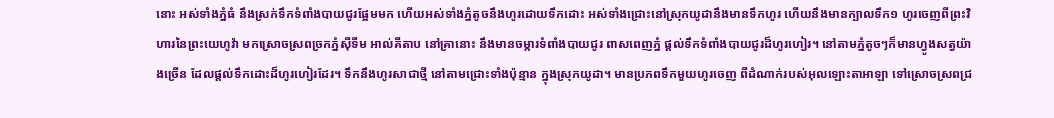នោះ អស់ទាំងភ្នំធំ នឹងស្រក់ទឹកទំពាំងបាយជូរផ្អែមមក ហើយអស់ទាំងភ្នំតូចនឹងហូរដោយទឹកដោះ អស់ទាំងជ្រោះនៅស្រុកយូដានឹងមានទឹកហូរ ហើយនឹងមានក្បាលទឹក១ ហូរចេញពីព្រះវិហារនៃព្រះយេហូវ៉ា មកស្រោចស្រពច្រកភ្នំស៊ីទីម អាល់គីតាប នៅគ្រានោះ នឹងមានចម្ការទំពាំងបាយជូរ ពាសពេញភ្នំ ផ្ដល់ទឹកទំពាំងបាយជូរដ៏ហូរហៀរ។ នៅតាមភ្នំតូចៗក៏មានហ្វូងសត្វយ៉ាងច្រើន ដែលផ្ដល់ទឹកដោះដ៏ហូរហៀរដែរ។ ទឹកនឹងហូរសាជាថ្មី នៅតាមជ្រោះទាំងប៉ុន្មាន ក្នុងស្រុកយូដា។ មានប្រភពទឹកមួយហូរចេញ ពីដំណាក់របស់អុលឡោះតាអាឡា ទៅស្រោចស្រពជ្រ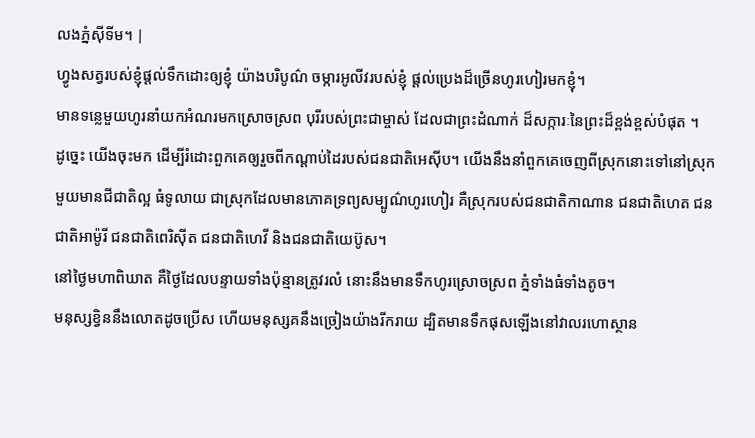លងភ្នំស៊ីទីម។ |
ហ្វូងសត្វរបស់ខ្ញុំផ្ដល់ទឹកដោះឲ្យខ្ញុំ យ៉ាងបរិបូណ៌ ចម្ការអូលីវរបស់ខ្ញុំ ផ្ដល់ប្រេងដ៏ច្រើនហូរហៀរមកខ្ញុំ។
មានទន្លេមួយហូរនាំយកអំណរមកស្រោចស្រព បុរីរបស់ព្រះជាម្ចាស់ ដែលជាព្រះដំណាក់ ដ៏សក្ការៈនៃព្រះដ៏ខ្ពង់ខ្ពស់បំផុត ។
ដូច្នេះ យើងចុះមក ដើម្បីរំដោះពួកគេឲ្យរួចពីកណ្ដាប់ដៃរបស់ជនជាតិអេស៊ីប។ យើងនឹងនាំពួកគេចេញពីស្រុកនោះទៅនៅស្រុកមួយមានជីជាតិល្អ ធំទូលាយ ជាស្រុកដែលមានភោគទ្រព្យសម្បូណ៌ហូរហៀរ គឺស្រុករបស់ជនជាតិកាណាន ជនជាតិហេត ជនជាតិអាម៉ូរី ជនជាតិពេរិស៊ីត ជនជាតិហេវី និងជនជាតិយេប៊ូស។
នៅថ្ងៃមហាពិឃាត គឺថ្ងៃដែលបន្ទាយទាំងប៉ុន្មានត្រូវរលំ នោះនឹងមានទឹកហូរស្រោចស្រព ភ្នំទាំងធំទាំងតូច។
មនុស្សខ្វិននឹងលោតដូចប្រើស ហើយមនុស្សគនឹងច្រៀងយ៉ាងរីករាយ ដ្បិតមានទឹកផុសឡើងនៅវាលរហោស្ថាន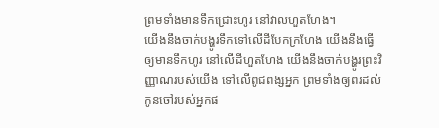ព្រមទាំងមានទឹកជ្រោះហូរ នៅវាលហួតហែង។
យើងនឹងចាក់បង្ហូរទឹកទៅលើដីបែកក្រហែង យើងនឹងធ្វើឲ្យមានទឹកហូរ នៅលើដីហួតហែង យើងនឹងចាក់បង្ហូរព្រះវិញ្ញាណរបស់យើង ទៅលើពូជពង្សអ្នក ព្រមទាំងឲ្យពរដល់កូនចៅរបស់អ្នកផ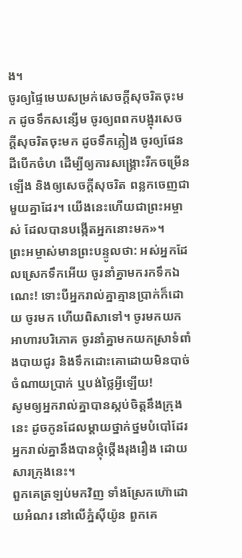ង។
ចូរឲ្យផ្ទៃមេឃសម្រក់សេចក្ដីសុចរិតចុះមក ដូចទឹកសន្សើម ចូរឲ្យពពកបង្អុរសេចក្ដីសុចរិតចុះមក ដូចទឹកភ្លៀង ចូរឲ្យផែនដីបើកចំហ ដើម្បីឲ្យការសង្គ្រោះរីកចម្រើនឡើង និងឲ្យសេចក្ដីសុចរិត ពន្លកចេញជាមួយគ្នាដែរ។ យើងនេះហើយជាព្រះអម្ចាស់ ដែលបានបង្កើតអ្នកនោះមក»។
ព្រះអម្ចាស់មានព្រះបន្ទូលថា: អស់អ្នកដែលស្រេកទឹកអើយ ចូរនាំគ្នាមករកទឹកឯណេះ! ទោះបីអ្នករាល់គ្នាគ្មានប្រាក់ក៏ដោយ ចូរមក ហើយពិសាទៅ។ ចូរមកយកអាហារបរិភោគ ចូរនាំគ្នាមកយកស្រាទំពាំងបាយជូរ និងទឹកដោះគោដោយមិនបាច់ចំណាយប្រាក់ ឬបង់ថ្លៃអ្វីឡើយ!
សូមឲ្យអ្នករាល់គ្នាបានស្កប់ចិត្តនឹងក្រុងនេះ ដូចកូនដែលម្ដាយថ្នាក់ថ្នមបំបៅដែរ អ្នករាល់គ្នានឹងបានថ្កុំថ្កើងរុងរឿង ដោយសារក្រុងនេះ។
ពួកគេត្រឡប់មកវិញ ទាំងស្រែកហ៊ោដោយអំណរ នៅលើភ្នំស៊ីយ៉ូន ពួកគេ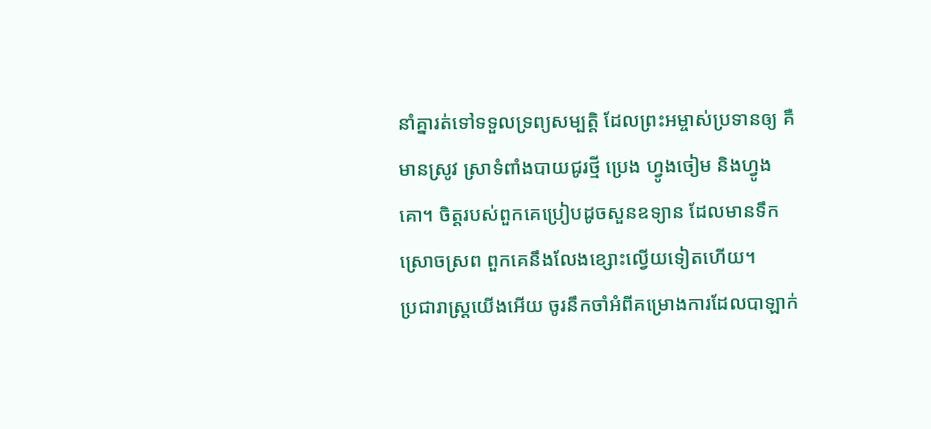នាំគ្នារត់ទៅទទួលទ្រព្យសម្បត្តិ ដែលព្រះអម្ចាស់ប្រទានឲ្យ គឺមានស្រូវ ស្រាទំពាំងបាយជូរថ្មី ប្រេង ហ្វូងចៀម និងហ្វូងគោ។ ចិត្តរបស់ពួកគេប្រៀបដូចសួនឧទ្យាន ដែលមានទឹកស្រោចស្រព ពួកគេនឹងលែងខ្សោះល្វើយទៀតហើយ។
ប្រជារាស្ត្រយើងអើយ ចូរនឹកចាំអំពីគម្រោងការដែលបាឡាក់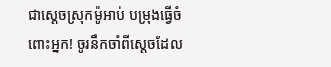ជាស្ដេចស្រុកម៉ូអាប់ បម្រុងធ្វើចំពោះអ្នក! ចូរនឹកចាំពីស្ដេចដែល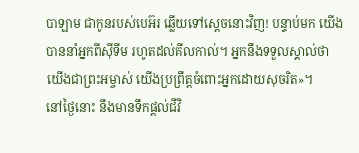បាឡាម ជាកូនរបស់បេអ៊រ ឆ្លើយទៅស្ដេចនោះវិញ! បន្ទាប់មក យើងបាននាំអ្នកពីស៊ីទីម រហូតដល់គីលកាល់។ អ្នកនឹងទទួលស្គាល់ថា យើងជាព្រះអម្ចាស់ យើងប្រព្រឹត្តចំពោះអ្នកដោយសុចរិត»។
នៅថ្ងៃនោះ នឹងមានទឹកផ្ដល់ជីវិ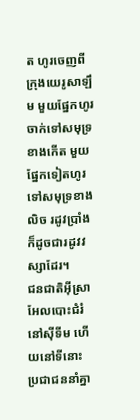ត ហូរចេញពីក្រុងយេរូសាឡឹម មួយផ្នែកហូរចាក់ទៅសមុទ្រខាងកើត មួយផ្នែកទៀតហូរទៅសមុទ្រខាងលិច រដូវប្រាំងក៏ដូចជារដូវវស្សាដែរ។
ជនជាតិអ៊ីស្រាអែលបោះជំរំនៅស៊ីទីម ហើយនៅទីនោះ ប្រជាជននាំគ្នា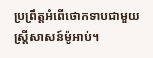ប្រព្រឹត្តអំពើថោកទាបជាមួយស្ត្រីសាសន៍ម៉ូអាប់។